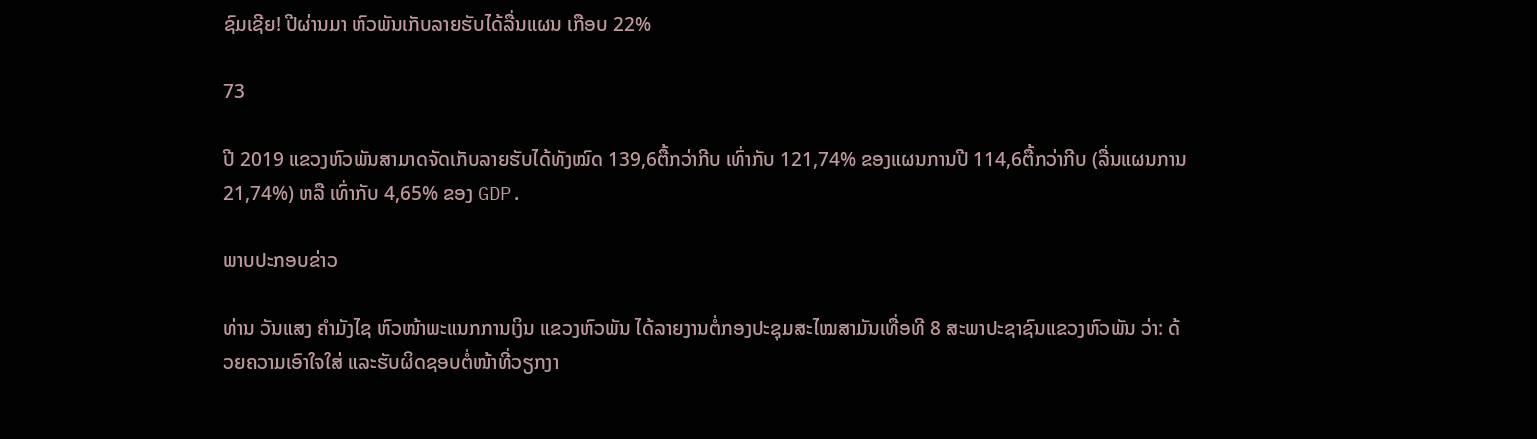ຊົມເຊີຍ! ປີຜ່ານມາ ຫົວພັນເກັບລາຍຮັບໄດ້ລື່ນແຜນ ເກືອບ 22%

73

ປີ 2019 ແຂວງຫົວພັນສາມາດຈັດເກັບລາຍຮັບໄດ້ທັງໝົດ 139,6ຕື້ກວ່າກີບ ເທົ່າກັບ 121,74% ຂອງແຜນການປີ 114,6ຕື້ກວ່າກີບ (ລື່ນແຜນການ 21,74%) ຫລື ເທົ່າກັບ 4,65% ຂອງ GDP.

ພາບປະກອບຂ່າວ

ທ່ານ ວັນແສງ ຄຳມັງໄຊ ຫົວໜ້າພະແນກການເງິນ ແຂວງຫົວພັນ ໄດ້ລາຍງານຕໍ່ກອງປະຊຸມສະໄໝສາມັນເທື່ອທີ 8 ສະພາປະຊາຊົນແຂວງຫົວພັນ ວ່າ: ດ້ວຍຄວາມເອົາໃຈໃສ່ ແລະຮັບຜິດຊອບຕໍ່ໜ້າທີ່ວຽກງາ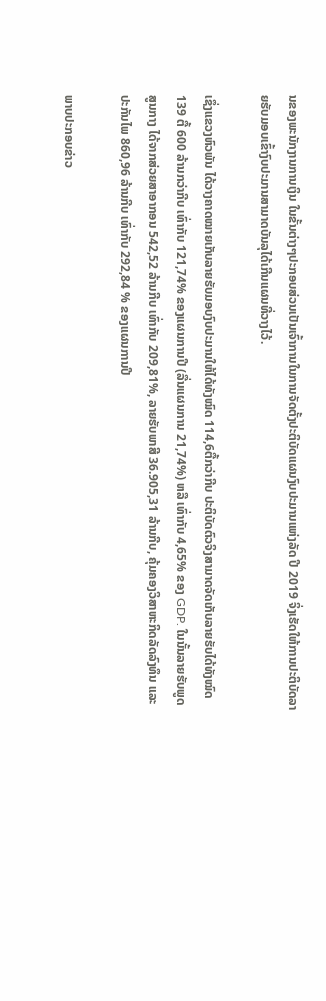ນຂອງພະນັກງານການເງິນ ໃນຂັ້ນຕ່າງໆປະກອບສ່ວນເປັນເຈົ້າການໃນການຈັດຕັ້ງປະຕິບັດແຜນງົບປະມານແຫ່ງລັດ ປີ 2019 ຈິ່ງເຮັດໃຫ້ການປະຕິບັດລາຍຮັບມອບເຂົ້າງົບປະມານສາມາດບັນລຸໄດ້ເກີນແຜນທີ່ວາງໄວ້.

ເຊຶ່ງແຂວງຫົວພັນ ໄດ້ວາງຄາດໝາຍເກັບລາຍຮັບມອບງົບປະມານໃຫ້ໄດ້ທັງໝົດ 114,6ຕື້ກວ່າກີບ ປະຕິບັດຕົວຈິງສາມາດຈັດເກັບລາຍຮັບໄດ້ທັງໝົດ 139 ຕື້ 600 ລ້ານກວ່າກີບ ເທົ່າກັບ 121,74% ຂອງແຜນການປີ (ລື່ນແຜນການ 21,74%) ຫລື ເທົ່າກັບ 4,65% ຂອງ GDP. ໃນນັ້ນລາຍຮັບພູດສູນກາງ ໄດ້ຈາກສ່ວຍສາອາກອນ 542,52 ລ້ານກີບ ເທົ່າກັບ 209,81%, ລາຍຮັບພາສີ 36.905,31 ລ້ານກີບ, ຄຸ້ມຄອງວິສາຫະກິດລັດລົງທຶນ ແລະປະກັນໄພ 860,96 ລ້ານກີບ ເທົ່າກັບ 292,84 % ຂອງແຜນການປີ

ພາບປະກອບຂ່າວ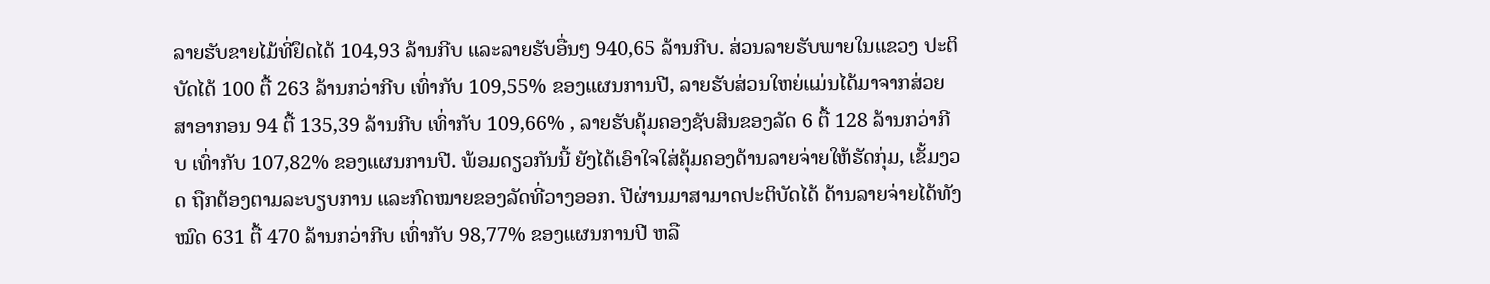ລາຍຮັບຂາຍໄມ້ທີ່ຢຶດໄດ້ 104,93 ລ້ານກີບ ແລະລາຍຮັບອື່ນໆ 940,65 ລ້ານກີບ. ສ່ວນລາຍຮັບພາຍໃນແຂວງ ປະຕິບັດໄດ້ 100 ຕື້ 263 ລ້ານກວ່າກີບ ເທົ່າກັບ 109,55% ຂອງແຜນການປີ, ລາຍຮັບສ່ວນໃຫຍ່ແມ່ນໄດ້ມາຈາກສ່ວຍສາອາກອນ 94 ຕື້ 135,39 ລ້ານກີບ ເທົ່າກັບ 109,66% , ລາຍຮັບຄຸ້ມຄອງຊັບສິນຂອງລັດ 6 ຕື້ 128 ລ້ານກວ່າກີບ ເທົ່າກັບ 107,82% ຂອງແຜນການປີ. ພ້ອມດຽວກັນນີ້ ຍັງໄດ້ເອົາໃຈໃສ່ຄຸ້ມຄອງດ້ານລາຍຈ່າຍໃຫ້ຮັດກຸ່ມ, ເຂັ້ມງວດ ຖືກຕ້ອງຕາມລະບຽບການ ແລະກົດໝາຍຂອງລັດທີ່ວາງອອກ. ປີຜ່ານມາສາມາດປະຕິບັດໄດ້ ດ້ານລາຍຈ່າຍໄດ້ທັງໝົດ 631 ຕື້ 470 ລ້ານກວ່າກີບ ເທົ່າກັບ 98,77% ຂອງແຜນການປີ ຫລື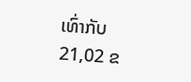ເທົ່າກັບ 21,02 ຂ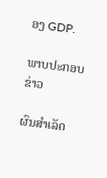ອງ GDP.

ພາບປະກອບຂ່າວ

ຜົນສຳເລັດ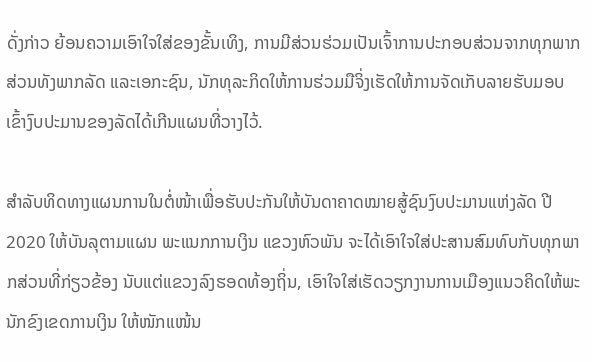ດັ່ງກ່າວ ຍ້ອນຄວາມເອົາໃຈໃສ່ຂອງຂັ້ນເທິງ, ການມີສ່ວນຮ່ວມເປັນເຈົ້າການປະກອບສ່ວນຈາກທຸກພາກສ່ວນທັງພາກລັດ ແລະເອກະຊົນ, ນັກທຸລະກິດໃຫ້ການຮ່ວມມືຈິ່ງເຮັດໃຫ້ການຈັດເກັບລາຍຮັບມອບເຂົ້າງົບປະມານຂອງລັດໄດ້ເກີນແຜນທີ່ວາງໄວ້.

ສຳລັບທິດທາງແຜນການໃນຕໍ່ໜ້າເພື່ອຮັບປະກັນໃຫ້ບັນດາຄາດໝາຍສູ້ຊົນງົບປະມານແຫ່ງລັດ ປີ 2020 ໃຫ້ບັນລຸຕາມແຜນ ພະແນກການເງິນ ແຂວງຫົວພັນ ຈະໄດ້ເອົາໃຈໃສ່ປະສານສົມທົບກັບທຸກພາກສ່ວນທີ່ກ່ຽວຂ້ອງ ນັບແຕ່ແຂວງລົງຮອດທ້ອງຖິ່ນ, ເອົາໃຈໃສ່ເຮັດວຽກງານການເມືອງແນວຄິດໃຫ້ພະນັກຂົງເຂດການເງິນ ໃຫ້ໜັກແໜ້ນ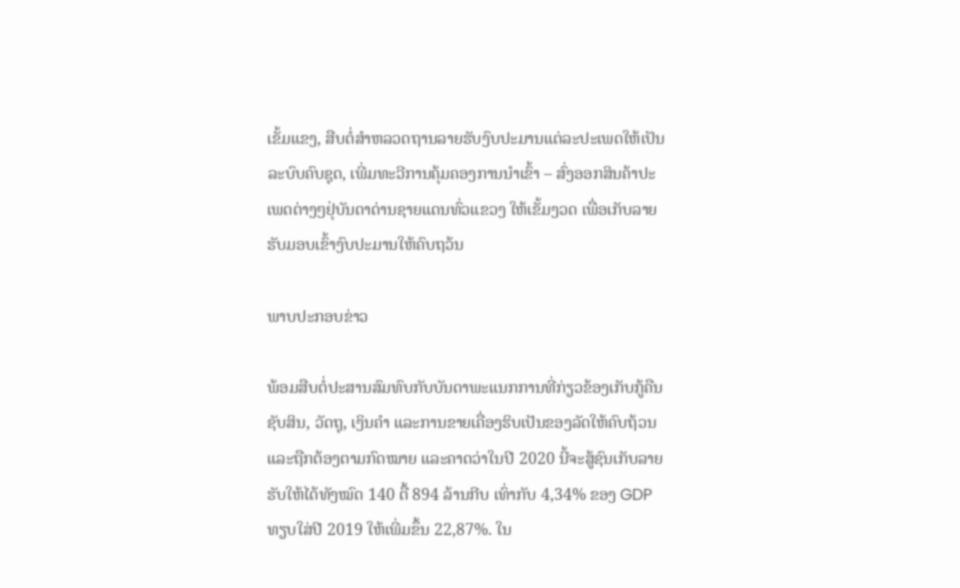ເຂັ້ມແຂງ, ສືບຕໍ່ສຳຫລວດຖານລາຍຮັບງົບປະມານແຕ່ລະປະເພດໃຫ້ເປັນລະບົບຄົບຊຸດ, ເພີ່ມທະວີການຄຸ້ມຄອງການນຳເຂົ້າ – ສົ່ງອອກສິນຄ້າປະເພດຕ່າງໆຢຸ່ບັນດາດ່ານຊາຍແດນທົ່ວແຂວງ ໃຫ້ເຂັ້ມງວດ ເພື່ອເກັບລາຍຮັບມອບເຂົ້າງົບປະມານໃຫ້ຄົບຖວ້ນ

ພາບປະກອບຂ່າວ

ພ້ອມສືບຕໍ່ປະສານສົມທົບກັບບັນດາພະແນກການທີ່ກ່ຽວຂ້ອງເກັບກູ້ຄືນຊັບສິນ, ວັດຖຸ, ເງິນຄຳ ແລະການຂາຍເຄື່ອງຮິບເປັນຂອງລັດໃຫ້ຄົບຖ້ວນ ແລະຖືກຕ້ອງຕາມກົດໝາຍ ແລະຄາດວ່າໃນປີ 2020 ນີ້ຈະສູ້ຊົນເກັບລາຍຮັບໃຫ້ໄດ້ທັງໝົດ 140 ຕື້ 894 ລ້ານກີບ ເທົ່າກັບ 4,34% ຂອງ GDP ທຽບໃສ່ປີ 2019 ໃຫ້ເພີ່ມຂຶ້ນ 22,87%. ໃນ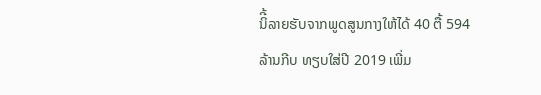ນິີ້ລາຍຮັບຈາກພູດສູນກາງໃຫ້ໄດ້ 40 ຕື້ 594 ລ້ານກີບ ທຽບໃສ່ປີ 2019 ເພີ່ມ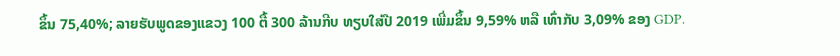ຂຶ້ນ 75,40%; ລາຍຮັບພູດຂອງແຂວງ 100 ຕື້ 300 ລ້ານກີບ ທຽບໃສ່ປີ 2019 ເພີ່ມຂຶ້ນ 9,59% ຫລື ເທົ່າກັບ 3,09% ຂອງ GDP.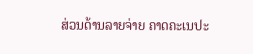ສ່ວນດ້ານລາຍຈ່າຍ ຄາດຄະເນປະ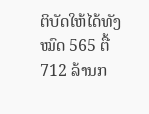ຕິບັດໃຫ້ໄດ້ທັງໝົດ 565 ຕື້ 712 ລ້ານກ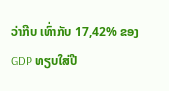ວ່າກີບ ເທົ່າກັບ 17,42% ຂອງ GDP ທຽບໃສ່ປີ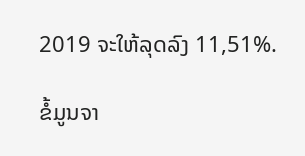2019 ຈະໃຫ້ລຸດລົງ 11,51%.

ຂໍ້ມູນຈາ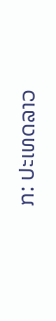ກ: ປະເທດລາວ